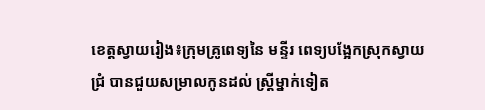ខេត្តស្វាយរៀង៖ក្រុមគ្រូពេទ្យនៃ មន្ទីរ ពេទ្យបង្អែកស្រុកស្វាយជ្រំ បានជួយសម្រាលកូនដល់ ស្ត្រីម្នាក់ទៀត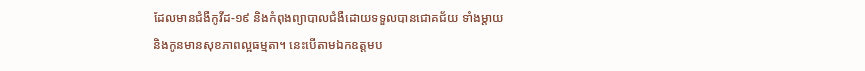ដែលមានជំងឺកូវីដ-១៩ និងកំពុងព្យាបាលជំងឺដោយទទួលបានជោគជ័យ ទាំងម្តាយ និងកូនមានសុខភាពល្អធម្មតា។ នេះបើតាមឯកឧត្តមប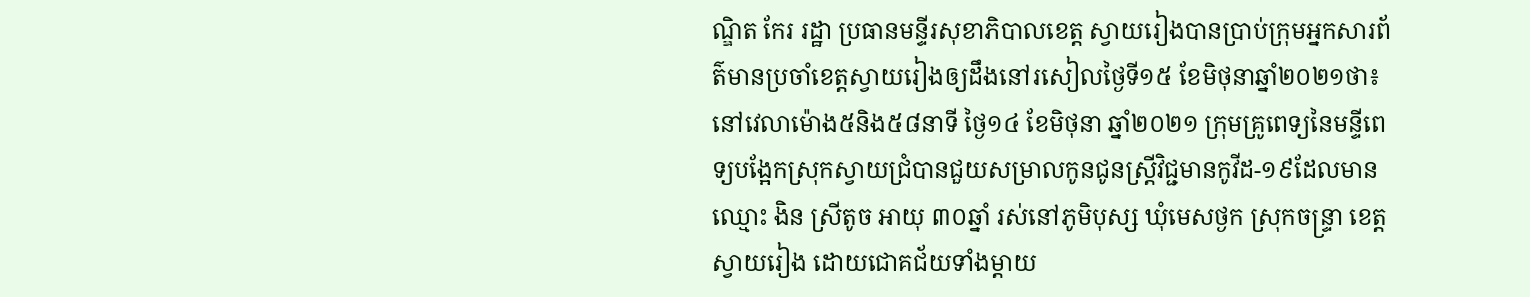ណ្ឌិត កែរ រដ្ឋា ប្រធានមន្ទីរសុខាភិបាលខេត្ត ស្វាយរៀងបានប្រាប់ក្រុមអ្នកសារព័ត៌មានប្រចាំខេត្តស្វាយរៀងឲ្យដឹងនៅរសៀលថ្ងៃទី១៥ ខែមិថុនាឆ្នាំ២០២១ថា៖នៅវេលាម៉ោង៥និង៥៨នាទី ថ្ងៃ១៤ ខែមិថុនា ឆ្នាំ២០២១ ក្រុមគ្រូពេទ្យនៃមន្ទីពេទ្យបង្អែកស្រុកស្វាយជ្រំបានជួយសម្រាលកូនជូនស្រ្តីវិជ្ជមានកូវីដ-១៩ដែលមានឈ្មោះ ងិន ស្រីតូច អាយុ ៣០ឆ្នាំ រស់នៅភូមិបុស្ស ឃុំមេសថ្ងក ស្រុកចន្ទ្រា ខេត្តស្វាយរៀង ដោយជោគជ័យទាំងម្តាយ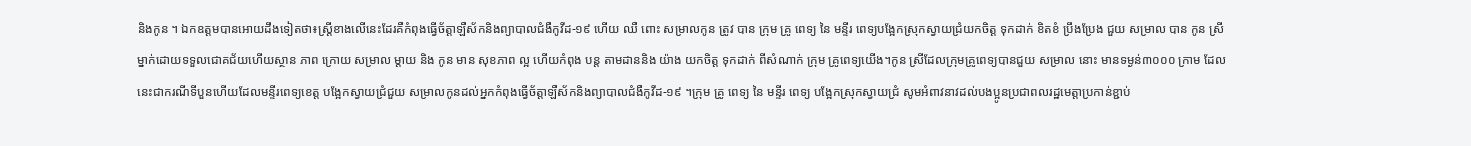និងកូន ។ ឯកឧត្តមបានអោយដឹងទៀតថា៖ស្ត្រីខាងលើនេះដែរគឺកំពុងធ្វើច័ត្តាឡឺស័កនិងព្យាបាលជំងឺកូវីដ-១៩ ហើយ ឈឺ ពោះ សម្រាលកូន ត្រូវ បាន ក្រុម គ្រូ ពេទ្យ នៃ មន្ទីរ ពេទ្យបង្អែកស្រុកស្វាយជ្រំយកចិត្ត ទុកដាក់ ខិតខំ ប្រឹងប្រែង ជួយ សម្រាល បាន កូន ស្រីម្នាក់ដោយទទួលជោគជ័យហើយស្ថាន ភាព ក្រោយ សម្រាល ម្តាយ និង កូន មាន សុខភាព ល្អ ហើយកំពុង បន្ត តាមដាននិង យ៉ាង យកចិត្ត ទុកដាក់ ពីសំណាក់ ក្រុម គ្រូពេទ្យយើង។កូន ស្រីដែលក្រុមគ្រូពេទ្យបានជួយ សម្រាល នោះ មានទម្ងន់៣០០០ ក្រាម ដែលនេះជាករណីទីបួនហើយដែលមន្ទីរពេទ្យខេត្ត បង្អែកស្វាយជ្រំជួយ សម្រាលកូនដល់អ្នកកំពុងធ្វើច័ត្តាឡឺស័កនិងព្យាបាលជំងឺកូវីដ-១៩ ។ក្រុម គ្រូ ពេទ្យ នៃ មន្ទីរ ពេទ្យ បង្អែកស្រុកស្វាយជ្រំ សូមអំពាវនាវដល់បងប្អូនប្រជាពលរដ្ឋមេត្តាប្រកាន់ខ្ជាប់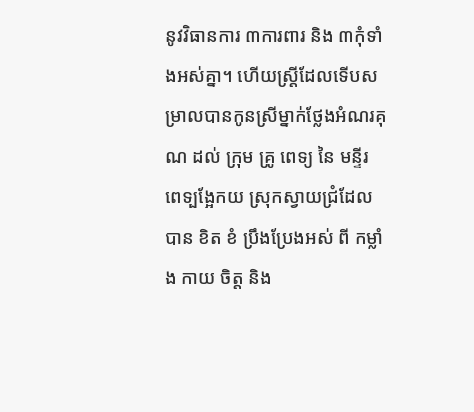នូវវិធានការ ៣ការពារ និង ៣កុំទាំងអស់គ្នា។ ហើយស្ត្រីដែលទើបសម្រាលបានកូនស្រីម្នាក់ថ្លែងអំណរគុណ ដល់ ក្រុម គ្រូ ពេទ្យ នៃ មន្ទីរ ពេទ្បង្អែកយ ស្រុកស្វាយជ្រំដែល បាន ខិត ខំ ប្រឹងប្រែងអស់ ពី កម្លាំង កាយ ចិត្ត និង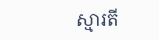ស្មារតី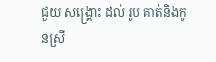ជួយ សង្គ្រោះ ដល់ រូប គាត់និងកូនស្រី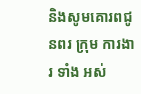និងសូមគោរពជូនពរ ក្រុម ការងារ ទាំង អស់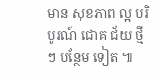មាន សុខភាព ល្អ បរិបូរណ៍ ជោគ ជ័យ ថ្មី ៗ បន្ថែម ទៀត ៕